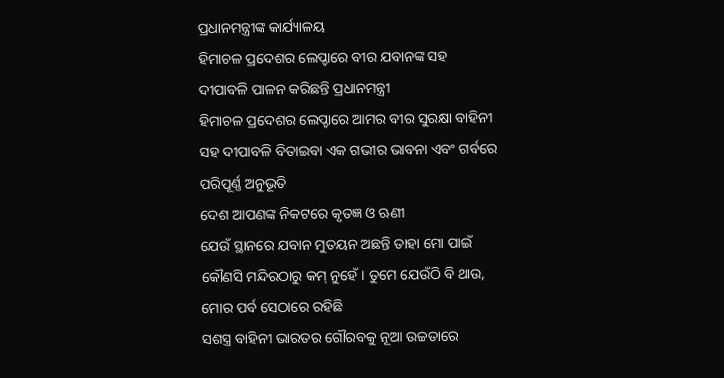ପ୍ରଧାନମନ୍ତ୍ରୀଙ୍କ କାର୍ଯ୍ୟାଳୟ
ହିମାଚଳ ପ୍ରଦେଶର ଲେପ୍ଚାରେ ବୀର ଯବାନଙ୍କ ସହ ଦୀପାବଳି ପାଳନ କରିଛନ୍ତି ପ୍ରଧାନମନ୍ତ୍ରୀ
ହିମାଚଳ ପ୍ରଦେଶର ଲେପ୍ଚାରେ ଆମର ବୀର ସୁରକ୍ଷା ବାହିନୀ ସହ ଦୀପାବଳି ବିତାଇବା ଏକ ଗଭୀର ଭାବନା ଏବଂ ଗର୍ବରେ ପରିପୂର୍ଣ୍ଣ ଅନୁଭୂତି
ଦେଶ ଆପଣଙ୍କ ନିକଟରେ କୃତଜ୍ଞ ଓ ଋଣୀ
ଯେଉଁ ସ୍ଥାନରେ ଯବାନ ମୁତୟନ ଅଛନ୍ତି ତାହା ମୋ ପାଇଁ କୌଣସି ମନ୍ଦିରଠାରୁ କମ୍ ନୁହେଁ। ତୁମେ ଯେଉଁଠି ବି ଥାଉ, ମୋର ପର୍ବ ସେଠାରେ ରହିଛି
ସଶସ୍ତ୍ର ବାହିନୀ ଭାରତର ଗୌରବକୁ ନୂଆ ଉଚ୍ଚତାରେ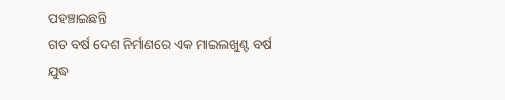ପହଞ୍ଚାଇଛନ୍ତି
ଗତ ବର୍ଷ ଦେଶ ନିର୍ମାଣରେ ଏକ ମାଇଲଖୁଣ୍ଟ ବର୍ଷ
ଯୁଦ୍ଧ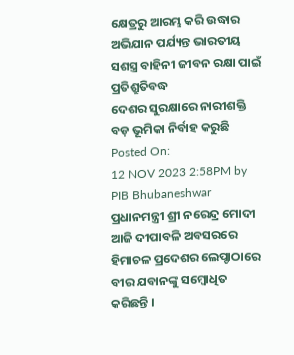କ୍ଷେତ୍ରରୁ ଆରମ୍ଭ କରି ଉଦ୍ଧାର ଅଭିଯାନ ପର୍ଯ୍ୟନ୍ତ ଭାରତୀୟ ସଶସ୍ତ୍ର ବାହିନୀ ଜୀବନ ରକ୍ଷା ପାଇଁ ପ୍ରତିଶ୍ରୁତିବଦ୍ଧ
ଦେଶର ସୁରକ୍ଷାରେ ନାରୀଶକ୍ତି ବଡ଼ ଭୂମିକା ନିର୍ବାହ କରୁଛି
Posted On:
12 NOV 2023 2:58PM by PIB Bhubaneshwar
ପ୍ରଧାନମନ୍ତ୍ରୀ ଶ୍ରୀ ନରେନ୍ଦ୍ର ମୋଦୀ ଆଜି ଦୀପାବଳି ଅବସରରେ ହିମାଚଳ ପ୍ରଦେଶର ଲେପ୍ଚାଠାରେ ବୀର ଯବାନଙ୍କୁ ସମ୍ବୋଧିତ କରିଛନ୍ତି ।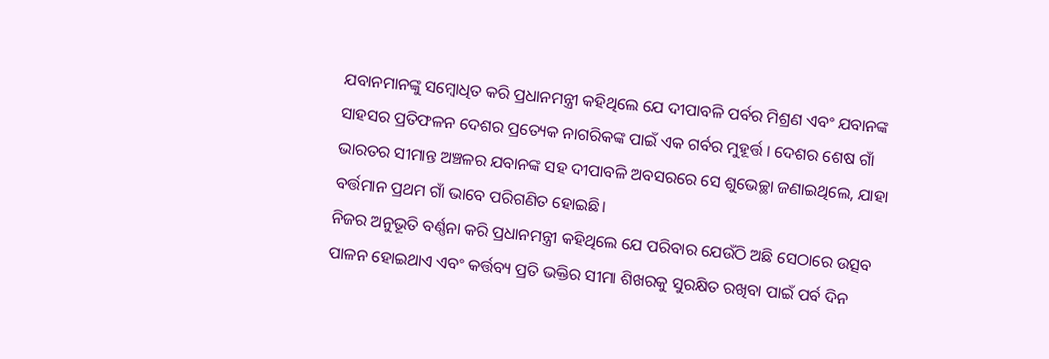ଯବାନମାନଙ୍କୁ ସମ୍ବୋଧିତ କରି ପ୍ରଧାନମନ୍ତ୍ରୀ କହିଥିଲେ ଯେ ଦୀପାବଳି ପର୍ବର ମିଶ୍ରଣ ଏବଂ ଯବାନଙ୍କ ସାହସର ପ୍ରତିଫଳନ ଦେଶର ପ୍ରତ୍ୟେକ ନାଗରିକଙ୍କ ପାଇଁ ଏକ ଗର୍ବର ମୁହୂର୍ତ୍ତ । ଦେଶର ଶେଷ ଗାଁ ଭାରତର ସୀମାନ୍ତ ଅଞ୍ଚଳର ଯବାନଙ୍କ ସହ ଦୀପାବଳି ଅବସରରେ ସେ ଶୁଭେଚ୍ଛା ଜଣାଇଥିଲେ, ଯାହା ବର୍ତ୍ତମାନ ପ୍ରଥମ ଗାଁ ଭାବେ ପରିଗଣିତ ହୋଇଛି।
ନିଜର ଅନୁଭୂତି ବର୍ଣ୍ଣନା କରି ପ୍ରଧାନମନ୍ତ୍ରୀ କହିଥିଲେ ଯେ ପରିବାର ଯେଉଁଠି ଅଛି ସେଠାରେ ଉତ୍ସବ ପାଳନ ହୋଇଥାଏ ଏବଂ କର୍ତ୍ତବ୍ୟ ପ୍ରତି ଭକ୍ତିର ସୀମା ଶିଖରକୁ ସୁରକ୍ଷିତ ରଖିବା ପାଇଁ ପର୍ବ ଦିନ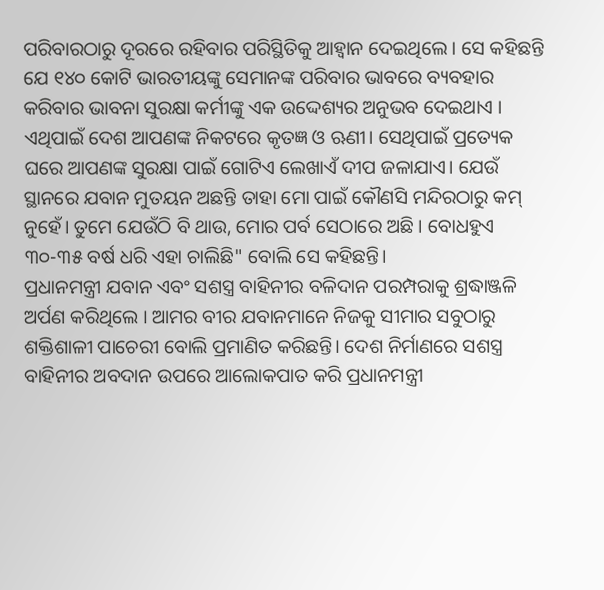ପରିବାରଠାରୁ ଦୂରରେ ରହିବାର ପରିସ୍ଥିତିକୁ ଆହ୍ୱାନ ଦେଇଥିଲେ । ସେ କହିଛନ୍ତି ଯେ ୧୪୦ କୋଟି ଭାରତୀୟଙ୍କୁ ସେମାନଙ୍କ ପରିବାର ଭାବରେ ବ୍ୟବହାର କରିବାର ଭାବନା ସୁରକ୍ଷା କର୍ମୀଙ୍କୁ ଏକ ଉଦ୍ଦେଶ୍ୟର ଅନୁଭବ ଦେଇଥାଏ । ଏଥିପାଇଁ ଦେଶ ଆପଣଙ୍କ ନିକଟରେ କୃତଜ୍ଞ ଓ ଋଣୀ। ସେଥିପାଇଁ ପ୍ରତ୍ୟେକ ଘରେ ଆପଣଙ୍କ ସୁରକ୍ଷା ପାଇଁ ଗୋଟିଏ ଲେଖାଏଁ ଦୀପ ଜଳାଯାଏ। ଯେଉଁ ସ୍ଥାନରେ ଯବାନ ମୁତୟନ ଅଛନ୍ତି ତାହା ମୋ ପାଇଁ କୌଣସି ମନ୍ଦିରଠାରୁ କମ୍ ନୁହେଁ। ତୁମେ ଯେଉଁଠି ବି ଥାଉ, ମୋର ପର୍ବ ସେଠାରେ ଅଛି । ବୋଧହୁଏ ୩୦-୩୫ ବର୍ଷ ଧରି ଏହା ଚାଲିଛି" ବୋଲି ସେ କହିଛନ୍ତି।
ପ୍ରଧାନମନ୍ତ୍ରୀ ଯବାନ ଏବଂ ସଶସ୍ତ୍ର ବାହିନୀର ବଳିଦାନ ପରମ୍ପରାକୁ ଶ୍ରଦ୍ଧାଞ୍ଜଳି ଅର୍ପଣ କରିଥିଲେ । ଆମର ବୀର ଯବାନମାନେ ନିଜକୁ ସୀମାର ସବୁଠାରୁ ଶକ୍ତିଶାଳୀ ପାଚେରୀ ବୋଲି ପ୍ରମାଣିତ କରିଛନ୍ତି। ଦେଶ ନିର୍ମାଣରେ ସଶସ୍ତ୍ର ବାହିନୀର ଅବଦାନ ଉପରେ ଆଲୋକପାତ କରି ପ୍ରଧାନମନ୍ତ୍ରୀ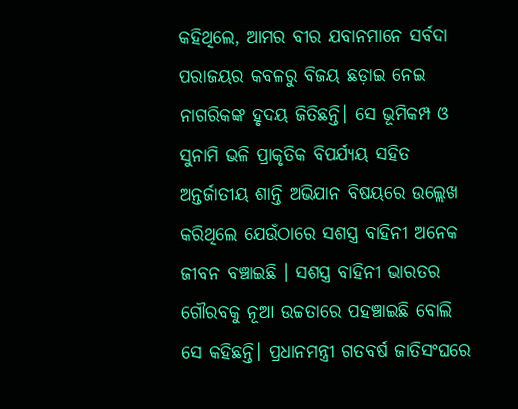କହିଥିଲେ, ଆମର ବୀର ଯବାନମାନେ ସର୍ବଦା ପରାଜୟର କବଳରୁ ବିଜୟ ଛଡ଼ାଇ ନେଇ ନାଗରିକଙ୍କ ହୃଦୟ ଜିତିଛନ୍ତି। ସେ ଭୂମିକମ୍ପ ଓ ସୁନାମି ଭଳି ପ୍ରାକୃତିକ ବିପର୍ଯ୍ୟୟ ସହିତ ଅନ୍ତର୍ଜାତୀୟ ଶାନ୍ତି ଅଭିଯାନ ବିଷୟରେ ଉଲ୍ଲେଖ କରିଥିଲେ ଯେଉଁଠାରେ ସଶସ୍ତ୍ର ବାହିନୀ ଅନେକ ଜୀବନ ବଞ୍ଚାଇଛି । ସଶସ୍ତ୍ର ବାହିନୀ ଭାରତର ଗୌରବକୁ ନୂଆ ଉଚ୍ଚତାରେ ପହଞ୍ଚାଇଛି ବୋଲି ସେ କହିଛନ୍ତି। ପ୍ରଧାନମନ୍ତ୍ରୀ ଗତବର୍ଷ ଜାତିସଂଘରେ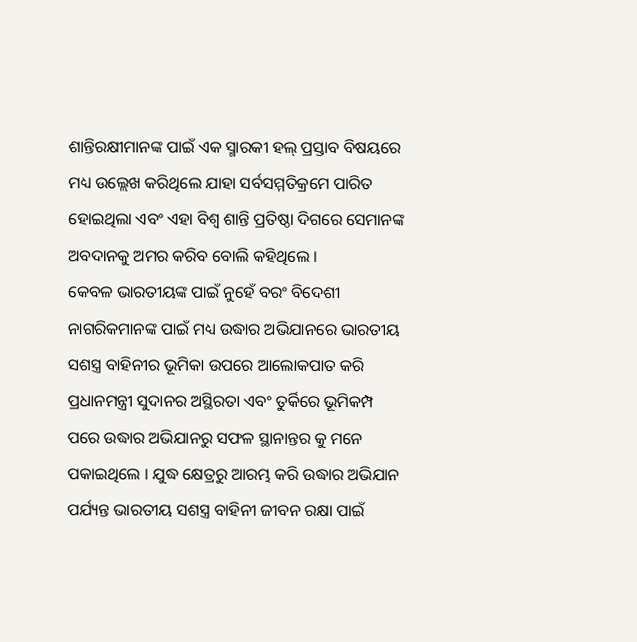ଶାନ୍ତିରକ୍ଷୀମାନଙ୍କ ପାଇଁ ଏକ ସ୍ମାରକୀ ହଲ୍ ପ୍ରସ୍ତାବ ବିଷୟରେ ମଧ୍ୟ ଉଲ୍ଲେଖ କରିଥିଲେ ଯାହା ସର୍ବସମ୍ମତିକ୍ରମେ ପାରିତ ହୋଇଥିଲା ଏବଂ ଏହା ବିଶ୍ୱ ଶାନ୍ତି ପ୍ରତିଷ୍ଠା ଦିଗରେ ସେମାନଙ୍କ ଅବଦାନକୁ ଅମର କରିବ ବୋଲି କହିଥିଲେ ।
କେବଳ ଭାରତୀୟଙ୍କ ପାଇଁ ନୁହେଁ ବରଂ ବିଦେଶୀ ନାଗରିକମାନଙ୍କ ପାଇଁ ମଧ୍ୟ ଉଦ୍ଧାର ଅଭିଯାନରେ ଭାରତୀୟ ସଶସ୍ତ୍ର ବାହିନୀର ଭୂମିକା ଉପରେ ଆଲୋକପାତ କରି ପ୍ରଧାନମନ୍ତ୍ରୀ ସୁଦାନର ଅସ୍ଥିରତା ଏବଂ ତୁର୍କିରେ ଭୂମିକମ୍ପ ପରେ ଉଦ୍ଧାର ଅଭିଯାନରୁ ସଫଳ ସ୍ଥାନାନ୍ତର କୁ ମନେ ପକାଇଥିଲେ । ଯୁଦ୍ଧ କ୍ଷେତ୍ରରୁ ଆରମ୍ଭ କରି ଉଦ୍ଧାର ଅଭିଯାନ ପର୍ଯ୍ୟନ୍ତ ଭାରତୀୟ ସଶସ୍ତ୍ର ବାହିନୀ ଜୀବନ ରକ୍ଷା ପାଇଁ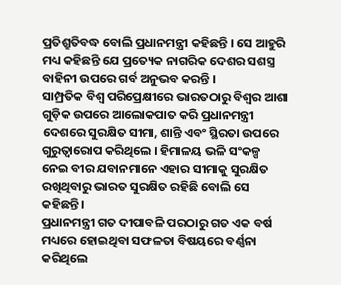ପ୍ରତିଶ୍ରୁତିବଦ୍ଧ ବୋଲି ପ୍ରଧାନମନ୍ତ୍ରୀ କହିଛନ୍ତି । ସେ ଆହୁରି ମଧ୍ୟ କହିଛନ୍ତି ଯେ ପ୍ରତ୍ୟେକ ନାଗରିକ ଦେଶର ସଶସ୍ତ୍ର ବାହିନୀ ଉପରେ ଗର୍ବ ଅନୁଭବ କରନ୍ତି ।
ସାମ୍ପ୍ରତିକ ବିଶ୍ୱ ପରିପ୍ରେକ୍ଷୀରେ ଭାରତଠାରୁ ବିଶ୍ୱର ଆଶା ଗୁଡ଼ିକ ଉପରେ ଆଲୋକପାତ କରି ପ୍ରଧାନମନ୍ତ୍ରୀ ଦେଶରେ ସୁରକ୍ଷିତ ସୀମା, ଶାନ୍ତି ଏବଂ ସ୍ଥିରତା ଉପରେ ଗୁରୁତ୍ୱାରୋପ କରିଥିଲେ । ହିମାଳୟ ଭଳି ସଂକଳ୍ପ ନେଇ ବୀର ଯବାନମାନେ ଏହାର ସୀମାକୁ ସୁରକ୍ଷିତ ରଖିଥିବାରୁ ଭାରତ ସୁରକ୍ଷିତ ରହିଛି ବୋଲି ସେ କହିଛନ୍ତି।
ପ୍ରଧାନମନ୍ତ୍ରୀ ଗତ ଦୀପାବଳି ପରଠାରୁ ଗତ ଏକ ବର୍ଷ ମଧ୍ୟରେ ହୋଇଥିବା ସଫଳତା ବିଷୟରେ ବର୍ଣ୍ଣନା କରିଥିଲେ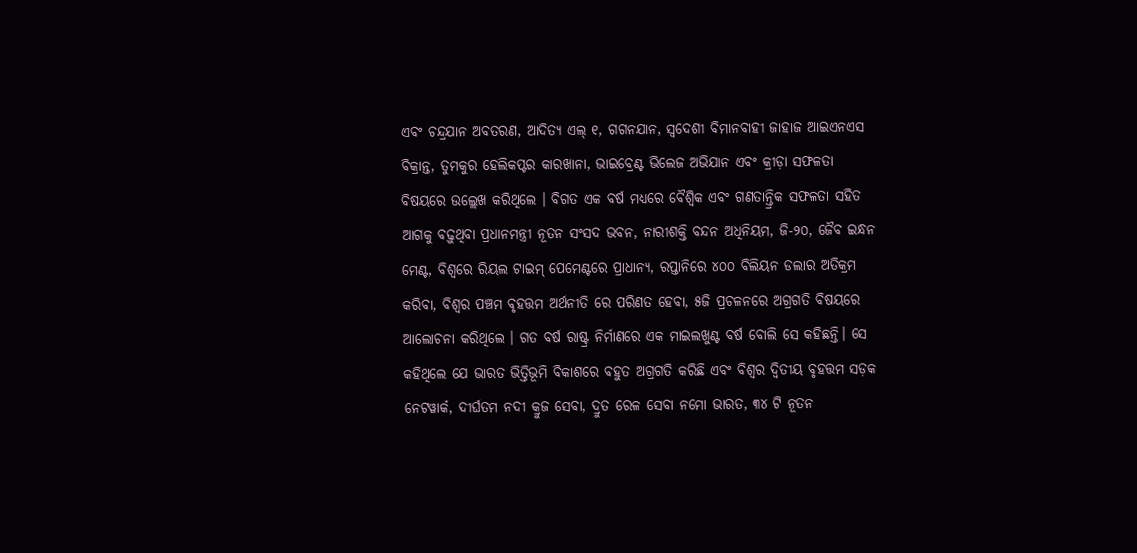ଏବଂ ଚନ୍ଦ୍ରଯାନ ଅବତରଣ, ଆଦିତ୍ୟ ଏଲ୍ ୧, ଗଗନଯାନ, ସ୍ୱଦେଶୀ ବିମାନବାହୀ ଜାହାଜ ଆଇଏନଏସ ବିକ୍ରାନ୍ତ, ତୁମକୁର ହେଲିକପ୍ଟର କାରଖାନା, ଭାଇବ୍ରେଣ୍ଟ ଭିଲେଜ ଅଭିଯାନ ଏବଂ କ୍ରୀଡ଼ା ସଫଳତା ବିଷୟରେ ଉଲ୍ଲେଖ କରିଥିଲେ । ବିଗତ ଏକ ବର୍ଷ ମଧ୍ୟରେ ବୈଶ୍ୱିକ ଏବଂ ଗଣତାନ୍ତ୍ରିକ ସଫଳତା ସହିତ ଆଗକୁ ବଢ଼ୁଥିବା ପ୍ରଧାନମନ୍ତ୍ରୀ ନୂତନ ସଂସଦ ଭବନ, ନାରୀଶକ୍ତି ବନ୍ଦନ ଅଧିନିୟମ, ଜି-୨୦, ଜୈବ ଇନ୍ଧନ ମେଣ୍ଟ, ବିଶ୍ୱରେ ରିୟଲ ଟାଇମ୍ ପେମେଣ୍ଟରେ ପ୍ରାଧାନ୍ୟ, ରପ୍ତାନିରେ ୪୦୦ ବିଲିୟନ ଡଲାର ଅତିକ୍ରମ କରିବା, ବିଶ୍ୱର ପଞ୍ଚମ ବୃହତ୍ତମ ଅର୍ଥନୀତି ରେ ପରିଣତ ହେବା, ୫ଜି ପ୍ରଚଳନରେ ଅଗ୍ରଗତି ବିଷୟରେ ଆଲୋଚନା କରିଥିଲେ । ଗତ ବର୍ଷ ରାଷ୍ଟ୍ର ନିର୍ମାଣରେ ଏକ ମାଇଲଖୁଣ୍ଟ ବର୍ଷ ବୋଲି ସେ କହିଛନ୍ତି। ସେ କହିଥିଲେ ଯେ ଭାରତ ଭିତ୍ତିଭୂମି ବିକାଶରେ ବହୁତ ଅଗ୍ରଗତି କରିଛି ଏବଂ ବିଶ୍ୱର ଦ୍ୱିତୀୟ ବୃହତ୍ତମ ସଡ଼କ ନେଟୱାର୍କ, ଦୀର୍ଘତମ ନଦୀ କ୍ରୁଜ ସେବା, ଦ୍ରୁତ ରେଳ ସେବା ନମୋ ଭାରତ, ୩୪ ଟି ନୂତନ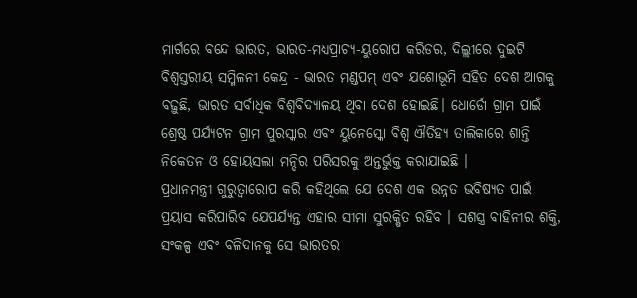ମାର୍ଗରେ ବନ୍ଦେ ଭାରତ, ଭାରତ-ମଧ୍ୟପ୍ରାଚ୍ୟ-ୟୁରୋପ କରିଡର, ଦିଲ୍ଲୀରେ ଦୁଇଟି ବିଶ୍ୱସ୍ତରୀୟ ସମ୍ମିଳନୀ କେନ୍ଦ୍ର - ଭାରତ ମଣ୍ଡପମ୍ ଏବଂ ଯଶୋଭୂମି ସହିତ ଦେଶ ଆଗକୁ ବଢ଼ୁଛି, ଭାରତ ସର୍ବାଧିକ ବିଶ୍ୱବିଦ୍ୟାଳୟ ଥିବା ଦେଶ ହୋଇଛି। ଧୋର୍ଡୋ ଗ୍ରାମ ପାଇଁ ଶ୍ରେଷ୍ଠ ପର୍ଯ୍ୟଟନ ଗ୍ରାମ ପୁରସ୍କାର ଏବଂ ୟୁନେସ୍କୋ ବିଶ୍ୱ ଐତିହ୍ୟ ତାଲିକାରେ ଶାନ୍ତି ନିକେତନ ଓ ହୋୟସଲା ମନ୍ଦିର ପରିସରକୁ ଅନ୍ତର୍ଭୁକ୍ତ କରାଯାଇଛି ।
ପ୍ରଧାନମନ୍ତ୍ରୀ ଗୁରୁତ୍ୱାରୋପ କରି କହିଥିଲେ ଯେ ଦେଶ ଏକ ଉନ୍ନତ ଭବିଷ୍ୟତ ପାଇଁ ପ୍ରୟାସ କରିପାରିବ ଯେପର୍ଯ୍ୟନ୍ତ ଏହାର ସୀମା ସୁରକ୍ଷିତ ରହିବ । ସଶସ୍ତ୍ର ବାହିନୀର ଶକ୍ତି, ସଂକଳ୍ପ ଏବଂ ବଳିଦାନକୁ ସେ ଭାରତର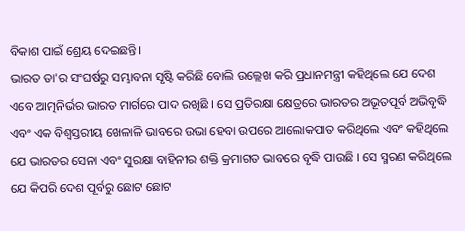ବିକାଶ ପାଇଁ ଶ୍ରେୟ ଦେଇଛନ୍ତି।
ଭାରତ ତା'ର ସଂଘର୍ଷରୁ ସମ୍ଭାବନା ସୃଷ୍ଟି କରିଛି ବୋଲି ଉଲ୍ଲେଖ କରି ପ୍ରଧାନମନ୍ତ୍ରୀ କହିଥିଲେ ଯେ ଦେଶ ଏବେ ଆତ୍ମନିର୍ଭର ଭାରତ ମାର୍ଗରେ ପାଦ ରଖିଛି । ସେ ପ୍ରତିରକ୍ଷା କ୍ଷେତ୍ରରେ ଭାରତର ଅଭୂତପୂର୍ବ ଅଭିବୃଦ୍ଧି ଏବଂ ଏକ ବିଶ୍ୱସ୍ତରୀୟ ଖେଳାଳି ଭାବରେ ଉଭା ହେବା ଉପରେ ଆଲୋକପାତ କରିଥିଲେ ଏବଂ କହିଥିଲେ ଯେ ଭାରତର ସେନା ଏବଂ ସୁରକ୍ଷା ବାହିନୀର ଶକ୍ତି କ୍ରମାଗତ ଭାବରେ ବୃଦ୍ଧି ପାଉଛି । ସେ ସ୍ମରଣ କରିଥିଲେ ଯେ କିପରି ଦେଶ ପୂର୍ବରୁ ଛୋଟ ଛୋଟ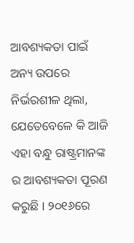ଆବଶ୍ୟକତା ପାଇଁ ଅନ୍ୟ ଉପରେ ନିର୍ଭରଶୀଳ ଥିଲା, ଯେତେବେଳେ କି ଆଜି ଏହା ବନ୍ଧୁ ରାଷ୍ଟ୍ରମାନଙ୍କ ର ଆବଶ୍ୟକତା ପୂରଣ କରୁଛି । ୨୦୧୬ରେ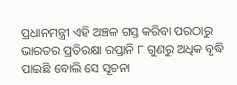ପ୍ରଧାନମନ୍ତ୍ରୀ ଏହି ଅଞ୍ଚଳ ଗସ୍ତ କରିବା ପରଠାରୁ ଭାରତର ପ୍ରତିରକ୍ଷା ରପ୍ତାନି ୮ ଗୁଣରୁ ଅଧିକ ବୃଦ୍ଧି ପାଇଛି ବୋଲି ସେ ସୂଚନା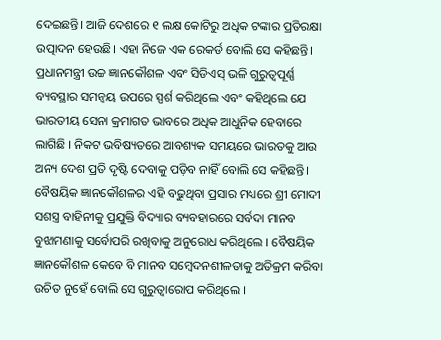ଦେଇଛନ୍ତି। ଆଜି ଦେଶରେ ୧ ଲକ୍ଷ କୋଟିରୁ ଅଧିକ ଟଙ୍କାର ପ୍ରତିରକ୍ଷା ଉତ୍ପାଦନ ହେଉଛି। ଏହା ନିଜେ ଏକ ରେକର୍ଡ ବୋଲି ସେ କହିଛନ୍ତି।
ପ୍ରଧାନମନ୍ତ୍ରୀ ଉଚ୍ଚ ଜ୍ଞାନକୌଶଳ ଏବଂ ସିଡିଏସ୍ ଭଳି ଗୁରୁତ୍ୱପୂର୍ଣ୍ଣ ବ୍ୟବସ୍ଥାର ସମନ୍ୱୟ ଉପରେ ସ୍ପର୍ଶ କରିଥିଲେ ଏବଂ କହିଥିଲେ ଯେ ଭାରତୀୟ ସେନା କ୍ରମାଗତ ଭାବରେ ଅଧିକ ଆଧୁନିକ ହେବାରେ ଲାଗିଛି । ନିକଟ ଭବିଷ୍ୟତରେ ଆବଶ୍ୟକ ସମୟରେ ଭାରତକୁ ଆଉ ଅନ୍ୟ ଦେଶ ପ୍ରତି ଦୃଷ୍ଟି ଦେବାକୁ ପଡ଼ିବ ନାହିଁ ବୋଲି ସେ କହିଛନ୍ତି। ବୈଷୟିକ ଜ୍ଞାନକୌଶଳର ଏହି ବଢୁଥିବା ପ୍ରସାର ମଧ୍ୟରେ ଶ୍ରୀ ମୋଦୀ ସଶସ୍ତ୍ର ବାହିନୀକୁ ପ୍ରଯୁକ୍ତି ବିଦ୍ୟାର ବ୍ୟବହାରରେ ସର୍ବଦା ମାନବ ବୁଝାମଣାକୁ ସର୍ବୋପରି ରଖିବାକୁ ଅନୁରୋଧ କରିଥିଲେ । ବୈଷୟିକ ଜ୍ଞାନକୌଶଳ କେବେ ବି ମାନବ ସମ୍ବେଦନଶୀଳତାକୁ ଅତିକ୍ରମ କରିବା ଉଚିତ ନୁହେଁ ବୋଲି ସେ ଗୁରୁତ୍ୱାରୋପ କରିଥିଲେ ।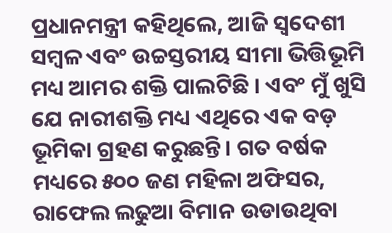ପ୍ରଧାନମନ୍ତ୍ରୀ କହିଥିଲେ, ଆଜି ସ୍ୱଦେଶୀ ସମ୍ବଳ ଏବଂ ଉଚ୍ଚସ୍ତରୀୟ ସୀମା ଭିତ୍ତିଭୂମି ମଧ୍ୟ ଆମର ଶକ୍ତି ପାଲଟିଛି । ଏବଂ ମୁଁ ଖୁସି ଯେ ନାରୀଶକ୍ତି ମଧ୍ୟ ଏଥିରେ ଏକ ବଡ଼ ଭୂମିକା ଗ୍ରହଣ କରୁଛନ୍ତି। ଗତ ବର୍ଷକ ମଧ୍ୟରେ ୫୦୦ ଜଣ ମହିଳା ଅଫିସର, ରାଫେଲ ଲଢୁଆ ବିମାନ ଉଡାଉଥିବା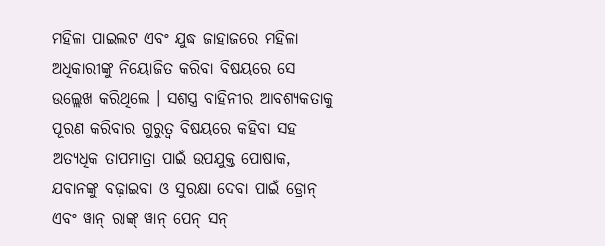ମହିଳା ପାଇଲଟ ଏବଂ ଯୁଦ୍ଧ ଜାହାଜରେ ମହିଳା ଅଧିକାରୀଙ୍କୁ ନିୟୋଜିତ କରିବା ବିଷୟରେ ସେ ଉଲ୍ଲେଖ କରିଥିଲେ । ସଶସ୍ତ୍ର ବାହିନୀର ଆବଶ୍ୟକତାକୁ ପୂରଣ କରିବାର ଗୁରୁତ୍ୱ ବିଷୟରେ କହିବା ସହ ଅତ୍ୟଧିକ ତାପମାତ୍ରା ପାଇଁ ଉପଯୁକ୍ତ ପୋଷାକ, ଯବାନଙ୍କୁ ବଢ଼ାଇବା ଓ ସୁରକ୍ଷା ଦେବା ପାଇଁ ଡ୍ରୋନ୍ ଏବଂ ୱାନ୍ ରାଙ୍କ୍ ୱାନ୍ ପେନ୍ ସନ୍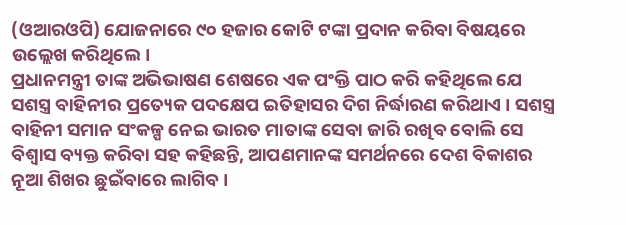(ଓଆରଓପି) ଯୋଜନାରେ ୯୦ ହଜାର କୋଟି ଟଙ୍କା ପ୍ରଦାନ କରିବା ବିଷୟରେ ଉଲ୍ଲେଖ କରିଥିଲେ।
ପ୍ରଧାନମନ୍ତ୍ରୀ ତାଙ୍କ ଅଭିଭାଷଣ ଶେଷରେ ଏକ ପଂକ୍ତି ପାଠ କରି କହିଥିଲେ ଯେ ସଶସ୍ତ୍ର ବାହିନୀର ପ୍ରତ୍ୟେକ ପଦକ୍ଷେପ ଇତିହାସର ଦିଗ ନିର୍ଦ୍ଧାରଣ କରିଥାଏ । ସଶସ୍ତ୍ର ବାହିନୀ ସମାନ ସଂକଳ୍ପ ନେଇ ଭାରତ ମାତାଙ୍କ ସେବା ଜାରି ରଖିବ ବୋଲି ସେ ବିଶ୍ୱାସ ବ୍ୟକ୍ତ କରିବା ସହ କହିଛନ୍ତି, ଆପଣମାନଙ୍କ ସମର୍ଥନରେ ଦେଶ ବିକାଶର ନୂଆ ଶିଖର ଛୁଇଁବାରେ ଲାଗିବ।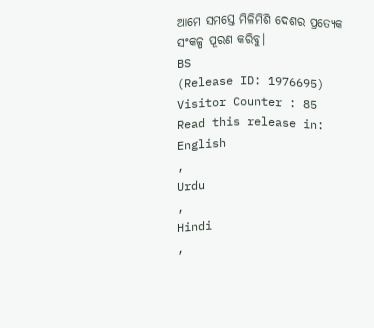ଆମେ ସମସ୍ତେ ମିଳିମିଶି ଦେଶର ପ୍ରତ୍ୟେକ ସଂକଳ୍ପ ପୂରଣ କରିବୁ।
BS
(Release ID: 1976695)
Visitor Counter : 85
Read this release in:
English
,
Urdu
,
Hindi
,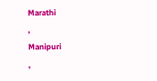Marathi
,
Manipuri
,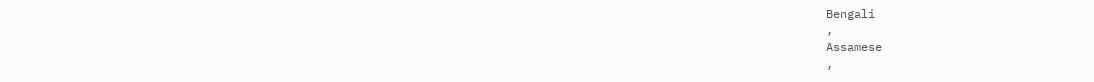Bengali
,
Assamese
,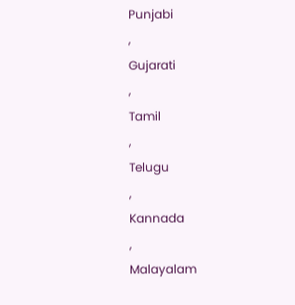Punjabi
,
Gujarati
,
Tamil
,
Telugu
,
Kannada
,
Malayalam